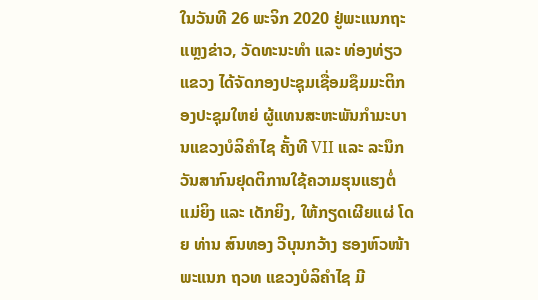ໃນວັນທີ 26 ພະຈິກ 2020 ຢູ່ພະແນກຖະແຫຼງຂ່າວ, ວັດທະນະທຳ ແລະ ທ່ອງທ່ຽວແຂວງ ໄດ້ຈັດກອງປະຊຸມເຊື່ອມຊຶມມະຕິກອງປະຊຸມໃຫຍ່ ຜູ້ແທນສະຫະພັນກຳມະບານແຂວງບໍລິຄຳໄຊ ຄັ້ງທີ VII ແລະ ລະນຶກວັນສາກົນຢຸດຕິການໃຊ້ຄວາມຮຸນແຮງຕໍ່ແມ່ຍິງ ແລະ ເດັກຍິງ, ໃຫ້ກຽດເຜີຍແຜ່ ໂດຍ ທ່ານ ສົນທອງ ວີບຸນກວ້າງ ຮອງຫົວໜ້າພະແນກ ຖວທ ແຂວງບໍລິຄຳໄຊ ມີ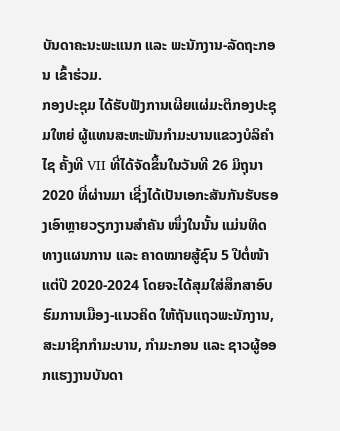ບັນດາຄະນະພະແນກ ແລະ ພະນັກງານ-ລັດຖະກອນ ເຂົ້າຮ່ວມ.
ກອງປະຊຸມ ໄດ້ຮັບຟັງການເຜີຍແຜ່ມະຕິກອງປະຊຸມໃຫຍ່ ຜູ້ແທນສະຫະພັນກຳມະບານແຂວງບໍລິຄຳໄຊ ຄັ້ງທີ VII ທີ່ໄດ້ຈັດຂຶ້ນໃນວັນທີ 26 ມິຖຸນາ 2020 ທີ່ຜ່ານມາ ເຊີ່ງໄດ້ເປັນເອກະສັນກັນຮັບຮອງເອົາຫຼາຍວຽກງານສຳຄັນ ໜຶ່ງໃນນັ້ນ ແມ່ນທິດທາງແຜນການ ແລະ ຄາດໝາຍສູ້ຊົນ 5 ປີຕໍ່ໜ້າ ແຕ່ປີ 2020-2024 ໂດຍຈະໄດ້ສຸມໃສ່ສຶກສາອົບຮົມການເມືອງ-ແນວຄິດ ໃຫ້ຖັນແຖວພະນັກງານ, ສະມາຊິກກຳມະບານ, ກຳມະກອນ ແລະ ຊາວຜູ້ອອກແຮງງານບັນດາ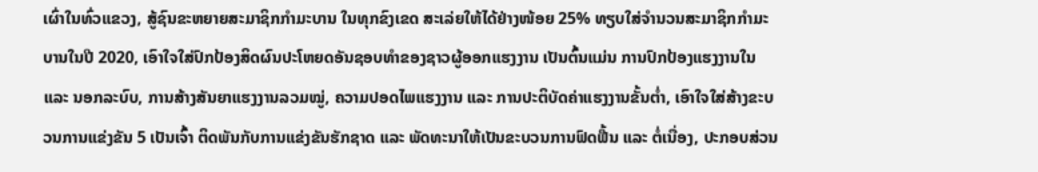ເຜົ່າໃນທົ່ວແຂວງ, ສູ້ຊົນຂະຫຍາຍສະມາຊິກກຳມະບານ ໃນທຸກຂົງເຂດ ສະເລ່ຍໃຫ້ໄດ້ຢ່າງໜ້ອຍ 25% ທຽບໃສ່ຈຳນວນສະມາຊິກກຳມະບານໃນປີ 2020, ເອົາໃຈໃສ່ປົກປ້ອງສິດຜົນປະໂຫຍດອັນຊອບທຳຂອງຊາວຜູ້ອອກແຮງງານ ເປັນຕົ້ນແມ່ນ ການປົກປ້ອງແຮງງານໃນ ແລະ ນອກລະບົບ, ການສ້າງສັນຍາແຮງງານລວມໝູ່, ຄວາມປອດໄພແຮງງານ ແລະ ການປະຕິບັດຄ່າແຮງງານຂັ້ນຕໍ່າ, ເອົາໃຈໃສ່ສ້າງຂະບວນການແຂ່ງຂັນ 5 ເປັນເຈົ້າ ຕິດພັນກັບການແຂ່ງຂັນຮັກຊາດ ແລະ ພັດທະນາໃຫ້ເປັນຂະບວນການຟົດຟື້ນ ແລະ ຕໍ່ເນື່ອງ, ປະກອບສ່ວນ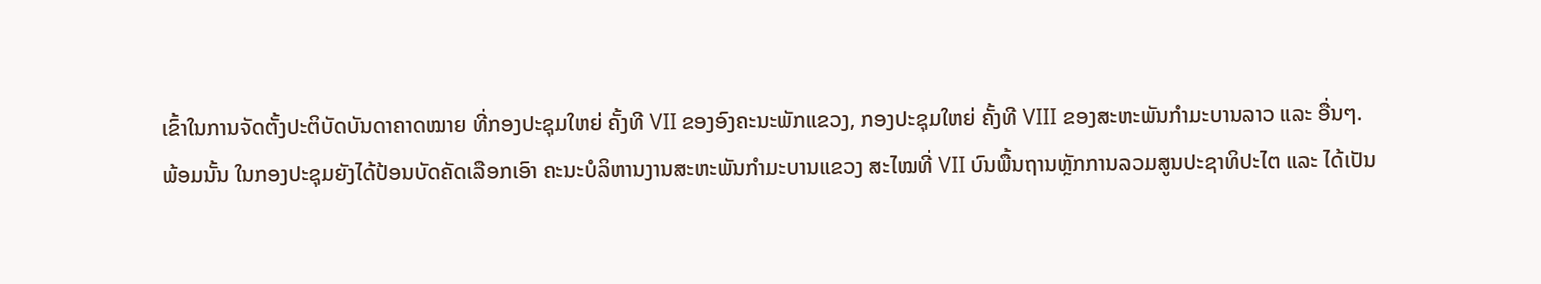ເຂົ້າໃນການຈັດຕັ້ງປະຕິບັດບັນດາຄາດໝາຍ ທີ່ກອງປະຊຸມໃຫຍ່ ຄັ້ງທີ VII ຂອງອົງຄະນະພັກແຂວງ, ກອງປະຊຸມໃຫຍ່ ຄັ້ງທີ VIII ຂອງສະຫະພັນກຳມະບານລາວ ແລະ ອື່ນໆ.
ພ້ອມນັ້ນ ໃນກອງປະຊຸມຍັງໄດ້ປ້ອນບັດຄັດເລືອກເອົາ ຄະນະບໍລິຫານງານສະຫະພັນກຳມະບານແຂວງ ສະໄໝທີ່ VII ບົນພື້ນຖານຫຼັກການລວມສູນປະຊາທິປະໄຕ ແລະ ໄດ້ເປັນ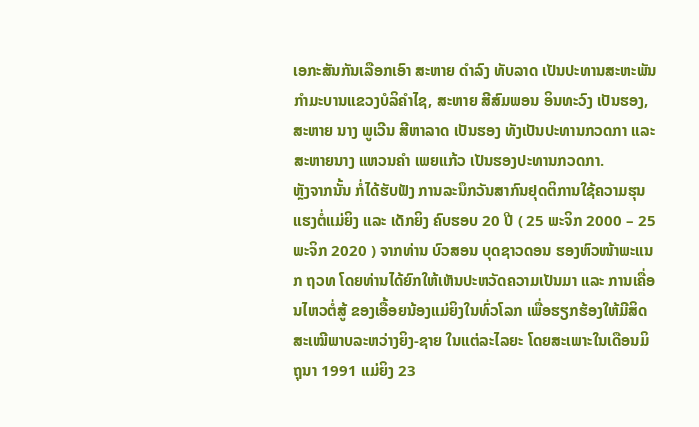ເອກະສັນກັນເລືອກເອົາ ສະຫາຍ ດຳລົງ ທັບລາດ ເປັນປະທານສະຫະພັນກຳມະບານແຂວງບໍລິຄໍາໄຊ, ສະຫາຍ ສີສົມພອນ ອິນທະວົງ ເປັນຮອງ, ສະຫາຍ ນາງ ພູເວີນ ສີຫາລາດ ເປັນຮອງ ທັງເປັນປະທານກວດກາ ແລະ ສະຫາຍນາງ ແຫວນຄຳ ເພຍແກ້ວ ເປັນຮອງປະທານກວດກາ.
ຫຼັງຈາກນັ້ນ ກໍ່ໄດ້ຮັບຟັງ ການລະນຶກວັນສາກົນຢຸດຕິການໃຊ້ຄວາມຮຸນແຮງຕໍ່ແມ່ຍິງ ແລະ ເດັກຍິງ ຄົບຮອບ 20 ປີ ( 25 ພະຈິກ 2000 – 25 ພະຈິກ 2020 ) ຈາກທ່ານ ບົວສອນ ບຸດຊາວດອນ ຮອງຫົວໜ້າພະແນກ ຖວທ ໂດຍທ່ານໄດ້ຍົກໃຫ້ເຫັນປະຫວັດຄວາມເປັນມາ ແລະ ການເຄື່ອນໄຫວຕໍ່ສູ້ ຂອງເອື້ອຍນ້ອງແມ່ຍິງໃນທົ່ວໂລກ ເພື່ອຮຽກຮ້ອງໃຫ້ມີສິດສະເໝີພາບລະຫວ່າງຍິງ-ຊາຍ ໃນແຕ່ລະໄລຍະ ໂດຍສະເພາະໃນເດືອນມິຖຸນາ 1991 ແມ່ຍິງ 23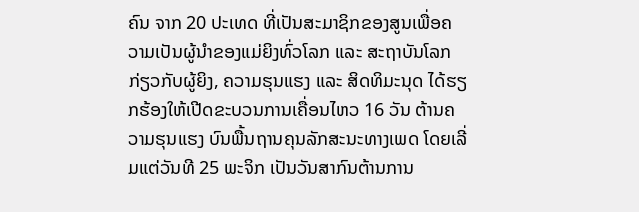ຄົນ ຈາກ 20 ປະເທດ ທີ່ເປັນສະມາຊິກຂອງສູນເພື່ອຄວາມເປັນຜູ້ນຳຂອງແມ່ຍິງທົ່ວໂລກ ແລະ ສະຖາບັນໂລກ ກ່ຽວກັບຜູ້ຍິງ, ຄວາມຮຸນແຮງ ແລະ ສິດທິມະນຸດ ໄດ້ຮຽກຮ້ອງໃຫ້ເປີດຂະບວນການເຄື່ອນໄຫວ 16 ວັນ ຕ້ານຄວາມຮຸນແຮງ ບົນພື້ນຖານຄຸນລັກສະນະທາງເພດ ໂດຍເລີ່ມແຕ່ວັນທີ 25 ພະຈິກ ເປັນວັນສາກົນຕ້ານການ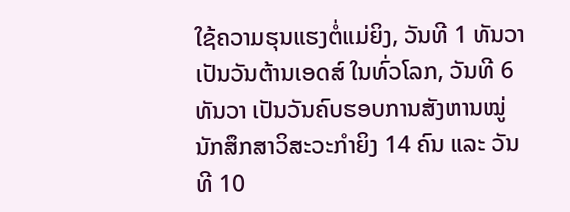ໃຊ້ຄວາມຮຸນແຮງຕໍ່ແມ່ຍິງ, ວັນທີ 1 ທັນວາ ເປັນວັນຕ້ານເອດສ໌ ໃນທົ່ວໂລກ, ວັນທີ 6 ທັນວາ ເປັນວັນຄົບຮອບການສັງຫານໝູ່ນັກສຶກສາວິສະວະກຳຍິງ 14 ຄົນ ແລະ ວັນທີ 10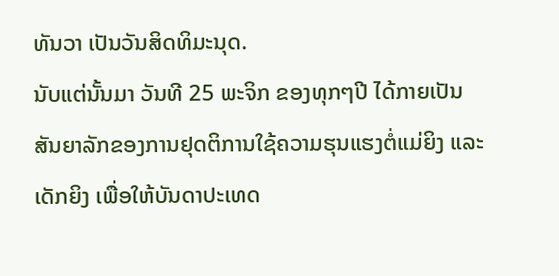ທັນວາ ເປັນວັນສິດທິມະນຸດ.
ນັບແຕ່ນັ້ນມາ ວັນທີ 25 ພະຈິກ ຂອງທຸກໆປີ ໄດ້ກາຍເປັນສັນຍາລັກຂອງການຢຸດຕິການໃຊ້ຄວາມຮຸນແຮງຕໍ່ແມ່ຍິງ ແລະ ເດັກຍິງ ເພື່ອໃຫ້ບັນດາປະເທດ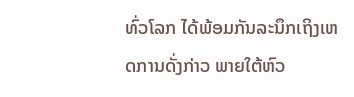ທົ່ວໂລກ ໄດ້ພ້ອມກັນລະນຶກເຖິງເຫດການດັ່ງກ່າວ ພາຍໃຕ້ຫົວ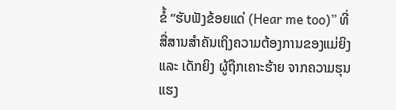ຂໍ້ “ຮັບຟັງຂ້ອຍແດ່ (Hear me too)” ທີ່ສື່ສານສຳຄັນເຖິງຄວາມຕ້ອງການຂອງແມ່ຍິງ ແລະ ເດັກຍິງ ຜູ້ຖືກເຄາະຮ້າຍ ຈາກຄວາມຮຸນແຮງ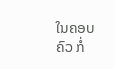ໃນຄອບຄົວ ກໍ່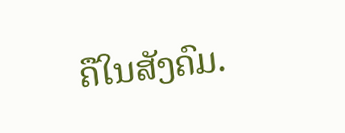ຄືໃນສັງຄົມ.